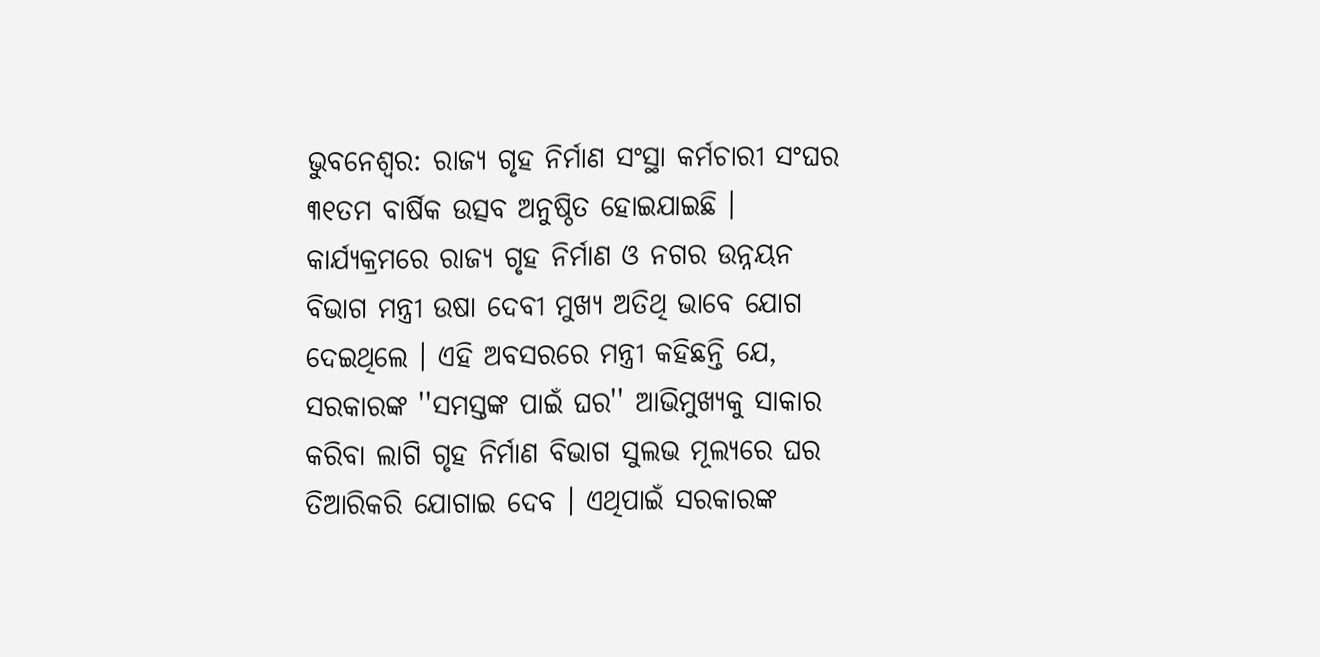ଭୁବନେଶ୍ବର: ରାଜ୍ୟ ଗୃହ ନିର୍ମାଣ ସଂସ୍ଥା କର୍ମଚାରୀ ସଂଘର ୩୧ତମ ବାର୍ଷିକ ଉତ୍ସବ ଅନୁଷ୍ଠିତ ହୋଇଯାଇଛି । କାର୍ଯ୍ୟକ୍ରମରେ ରାଜ୍ୟ ଗୃହ ନିର୍ମାଣ ଓ ନଗର ଉନ୍ନୟନ ବିଭାଗ ମନ୍ତ୍ରୀ ଉଷା ଦେବୀ ମୁଖ୍ୟ ଅତିଥି ଭାବେ ଯୋଗ ଦେଇଥିଲେ । ଏହି ଅବସରରେ ମନ୍ତ୍ରୀ କହିଛନ୍ତି ଯେ, ସରକାରଙ୍କ ''ସମସ୍ତଙ୍କ ପାଇଁ ଘର'' ଆଭିମୁଖ୍ୟକୁ ସାକାର କରିବା ଲାଗି ଗୃହ ନିର୍ମାଣ ବିଭାଗ ସୁଲଭ ମୂଲ୍ୟରେ ଘର ତିଆରିକରି ଯୋଗାଇ ଦେବ । ଏଥିପାଇଁ ସରକାରଙ୍କ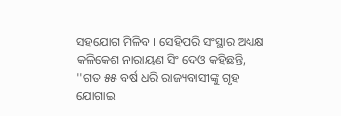ସହଯୋଗ ମିଳିବ । ସେହିପରି ସଂସ୍ଥାର ଅଧ୍ୟକ୍ଷ କଳିକେଶ ନାରାୟଣ ସିଂ ଦେଓ କହିଛନ୍ତି, ''ଗତ ୫୫ ବର୍ଷ ଧରି ରାଜ୍ୟବାସୀଙ୍କୁ ଗୃହ ଯୋଗାଇ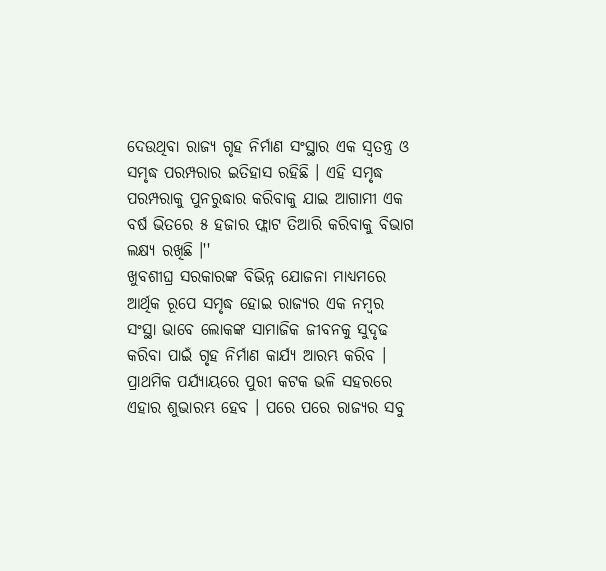ଦେଉଥିବା ରାଜ୍ୟ ଗୃହ ନିର୍ମାଣ ସଂସ୍ଥାର ଏକ ସ୍ବତନ୍ତ୍ର ଓ ସମୃଦ୍ଧ ପରମ୍ପରାର ଇତିହାସ ରହିଛି । ଏହି ସମୃଦ୍ଧ ପରମ୍ପରାକୁ ପୁନରୁଦ୍ଧାର କରିବାକୁ ଯାଇ ଆଗାମୀ ଏକ ବର୍ଷ ଭିତରେ ୫ ହଜାର ଫ୍ଲାଟ ତିଆରି କରିବାକୁ ବିଭାଗ ଲକ୍ଷ୍ୟ ରଖିଛି ।''
ଖୁବଶୀଘ୍ର ସରକାରଙ୍କ ବିଭିନ୍ନ ଯୋଜନା ମାଧ୍ୟମରେ ଆର୍ଥିକ ରୂପେ ସମୃଦ୍ଧ ହୋଇ ରାଜ୍ୟର ଏକ ନମ୍ବର ସଂସ୍ଥା ଭାବେ ଲୋକଙ୍କ ସାମାଜିକ ଜୀବନକୁ ସୁଦୃଢ କରିବା ପାଇଁ ଗୃହ ନିର୍ମାଣ କାର୍ଯ୍ୟ ଆରମ୍ଭ କରିବ । ପ୍ରାଥମିକ ପର୍ଯ୍ୟାୟରେ ପୁରୀ କଟକ ଭଳି ସହରରେ ଏହାର ଶୁଭାରମ୍ଭ ହେବ । ପରେ ପରେ ରାଜ୍ୟର ସବୁ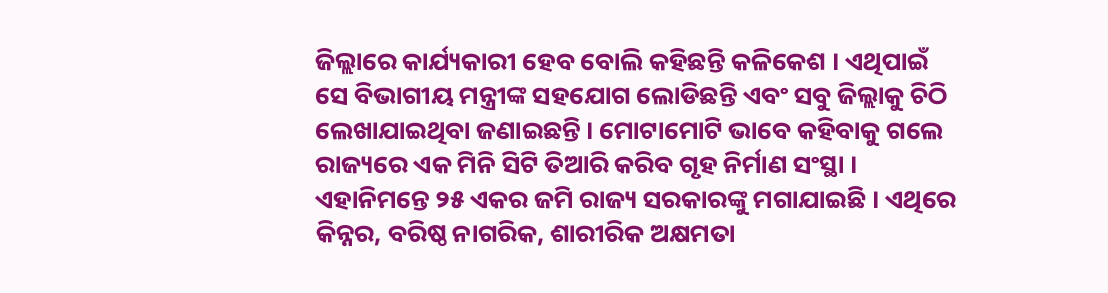ଜିଲ୍ଲାରେ କାର୍ଯ୍ୟକାରୀ ହେବ ବୋଲି କହିଛନ୍ତି କଳିକେଶ । ଏଥିପାଇଁ ସେ ବିଭାଗୀୟ ମନ୍ତ୍ରୀଙ୍କ ସହଯୋଗ ଲୋଡିଛନ୍ତି ଏବଂ ସବୁ ଜିଲ୍ଲାକୁ ଚିଠି ଲେଖାଯାଇଥିବା ଜଣାଇଛନ୍ତି । ମୋଟାମୋଟି ଭାବେ କହିବାକୁ ଗଲେ ରାଜ୍ୟରେ ଏକ ମିନି ସିଟି ତିଆରି କରିବ ଗୃହ ନିର୍ମାଣ ସଂସ୍ଥା । ଏହାନିମନ୍ତେ ୨୫ ଏକର ଜମି ରାଜ୍ୟ ସରକାରଙ୍କୁ ମଗାଯାଇଛି । ଏଥିରେ କିନ୍ନର, ବରିଷ୍ଠ ନାଗରିକ, ଶାରୀରିକ ଅକ୍ଷମତା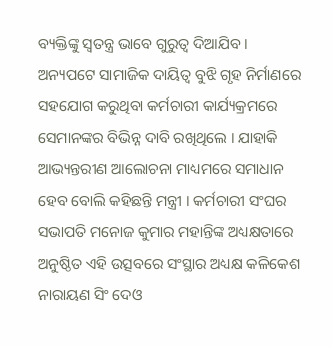ବ୍ୟକ୍ତିଙ୍କୁ ସ୍ୱତନ୍ତ୍ର ଭାବେ ଗୁରୁତ୍ୱ ଦିଆଯିବ ।
ଅନ୍ୟପଟେ ସାମାଜିକ ଦାୟିତ୍ୱ ବୁଝି ଗୃହ ନିର୍ମାଣରେ ସହଯୋଗ କରୁଥିବା କର୍ମଚାରୀ କାର୍ଯ୍ୟକ୍ରମରେ ସେମାନଙ୍କର ବିଭିନ୍ନ ଦାବି ରଖିଥିଲେ । ଯାହାକି ଆଭ୍ୟନ୍ତରୀଣ ଆଲୋଚନା ମାଧ୍ୟମରେ ସମାଧାନ ହେବ ବୋଲି କହିଛନ୍ତି ମନ୍ତ୍ରୀ । କର୍ମଚାରୀ ସଂଘର ସଭାପତି ମନୋଜ କୁମାର ମହାନ୍ତିଙ୍କ ଅଧ୍ୟକ୍ଷତାରେ ଅନୁଷ୍ଠିତ ଏହି ଉତ୍ସବରେ ସଂସ୍ଥାର ଅଧ୍ୟକ୍ଷ କଳିକେଶ ନାରାୟଣ ସିଂ ଦେଓ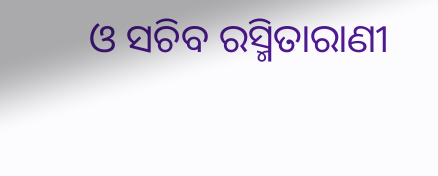ଓ ସଚିବ ରସ୍ମିତାରାଣୀ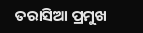ତରାସିଆ ପ୍ରମୁଖ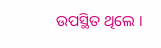ଉପସ୍ଥିତ ଥିଲେ ।